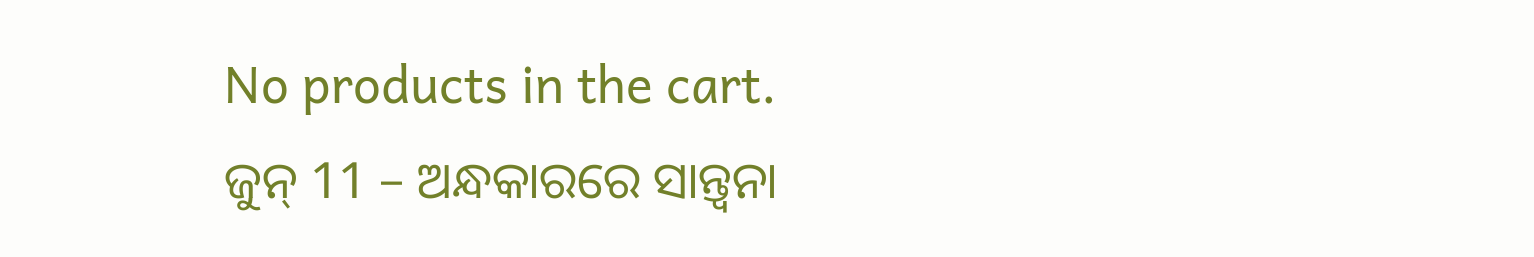No products in the cart.
ଜୁନ୍ 11 – ଅନ୍ଧକାରରେ ସାନ୍ତ୍ୱନା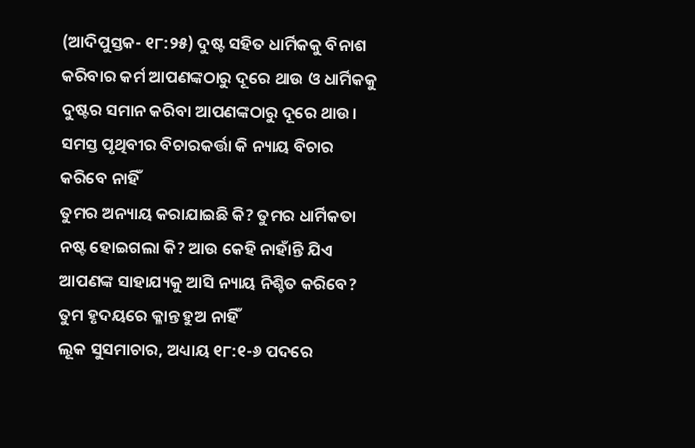(ଆଦିପୁସ୍ତକ- ୧୮:୨୫) ଦୁଷ୍ଟ ସହିତ ଧାର୍ମିକକୁ ବିନାଶ କରିବାର କର୍ମ ଆପଣଙ୍କଠାରୁ ଦୂରେ ଥାଉ ଓ ଧାର୍ମିକକୁ ଦୁଷ୍ଟର ସମାନ କରିବା ଆପଣଙ୍କଠାରୁ ଦୂରେ ଥାଉ। ସମସ୍ତ ପୃଥିବୀର ବିଚାରକର୍ତ୍ତା କି ନ୍ୟାୟ ବିଚାର କରିବେ ନାହିଁ
ତୁମର ଅନ୍ୟାୟ କରାଯାଇଛି କି? ତୁମର ଧାର୍ମିକତା ନଷ୍ଟ ହୋଇଗଲା କି? ଆଉ କେହି ନାହାଁନ୍ତି ଯିଏ ଆପଣଙ୍କ ସାହାଯ୍ୟକୁ ଆସି ନ୍ୟାୟ ନିଶ୍ଚିତ କରିବେ? ତୁମ ହୃଦୟରେ କ୍ଳାନ୍ତ ହୁଅ ନାହିଁ
ଲୂକ ସୁସମାଚାର, ଅଧ୍ୟାୟ ୧୮:୧-୬ ପଦରେ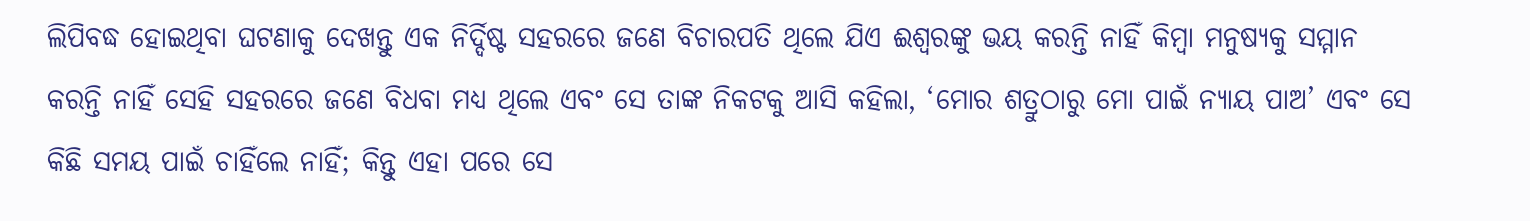ଲିପିବଦ୍ଧ ହୋଇଥିବା ଘଟଣାକୁ ଦେଖନ୍ତୁ ଏକ ନିର୍ଦ୍ଦିଷ୍ଟ ସହରରେ ଜଣେ ବିଚାରପତି ଥିଲେ ଯିଏ ଈଶ୍ବରଙ୍କୁ ଭୟ କରନ୍ତି ନାହିଁ କିମ୍ବା ମନୁଷ୍ୟକୁ ସମ୍ମାନ କରନ୍ତି ନାହିଁ ସେହି ସହରରେ ଜଣେ ବିଧବା ମଧ୍ୟ ଥିଲେ ଏବଂ ସେ ତାଙ୍କ ନିକଟକୁ ଆସି କହିଲା, ‘ମୋର ଶତ୍ରୁଠାରୁ ମୋ ପାଇଁ ନ୍ୟାୟ ପାଅ’ ଏବଂ ସେ କିଛି ସମୟ ପାଇଁ ଚାହିଁଲେ ନାହିଁ; କିନ୍ତୁ ଏହା ପରେ ସେ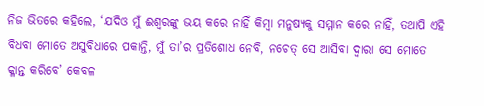ନିଜ ଭିତରେ କହିଲେ, ‘ଯଦିଓ ମୁଁ ଈଶ୍ୱରଙ୍କୁ ଭୟ କରେ ନାହିଁ କିମ୍ବା ମନୁଷ୍ୟକୁ ସମ୍ମାନ କରେ ନାହିଁ, ତଥାପି ଏହି ବିଧବା ମୋତେ ଅସୁବିଧାରେ ପକାନ୍ତି, ମୁଁ ତା’ର ପ୍ରତିଶୋଧ ନେବି, ନଚେତ୍ ସେ ଆସିବା ଦ୍ୱାରା ସେ ମୋତେ କ୍ଳାନ୍ତ କରିବେ’ କେବଳ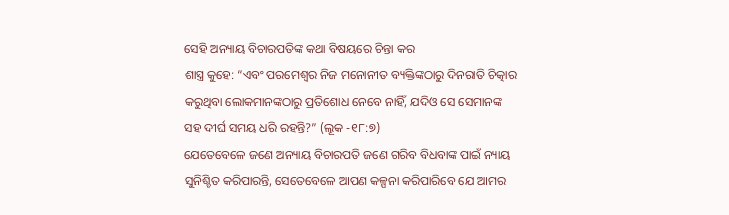ସେହି ଅନ୍ୟାୟ ବିଚାରପତିଙ୍କ କଥା ବିଷୟରେ ଚିନ୍ତା କର
ଶାସ୍ତ୍ର କୁହେ: “ଏବଂ ପରମେଶ୍ୱର ନିଜ ମନୋନୀତ ବ୍ୟକ୍ତିଙ୍କଠାରୁ ଦିନରାତି ଚିତ୍କାର କରୁଥିବା ଲୋକମାନଙ୍କଠାରୁ ପ୍ରତିଶୋଧ ନେବେ ନାହିଁ, ଯଦିଓ ସେ ସେମାନଙ୍କ ସହ ଦୀର୍ଘ ସମୟ ଧରି ରହନ୍ତି?” (ଲୂକ -୧୮:୭)
ଯେତେବେଳେ ଜଣେ ଅନ୍ୟାୟ ବିଚାରପତି ଜଣେ ଗରିବ ବିଧବାଙ୍କ ପାଇଁ ନ୍ୟାୟ ସୁନିଶ୍ଚିତ କରିପାରନ୍ତି, ସେତେବେଳେ ଆପଣ କଳ୍ପନା କରିପାରିବେ ଯେ ଆମର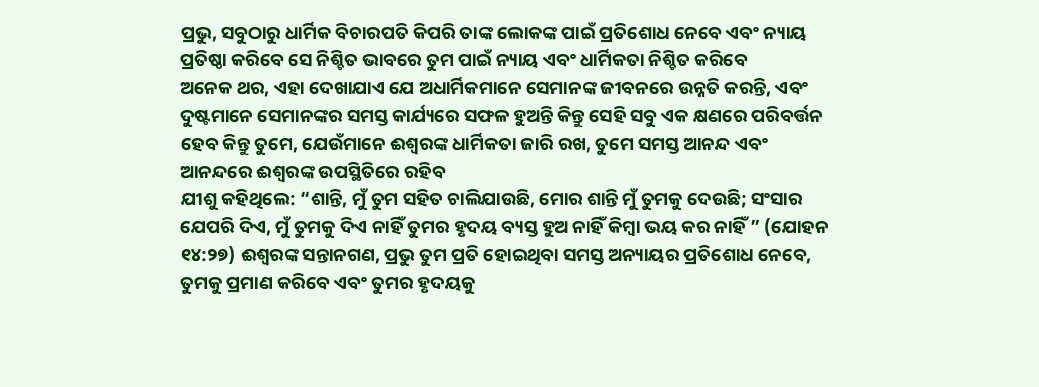ପ୍ରଭୁ, ସବୁଠାରୁ ଧାର୍ମିକ ବିଚାରପତି କିପରି ତାଙ୍କ ଲୋକଙ୍କ ପାଇଁ ପ୍ରତିଶୋଧ ନେବେ ଏବଂ ନ୍ୟାୟ ପ୍ରତିଷ୍ଠା କରିବେ ସେ ନିଶ୍ଚିତ ଭାବରେ ତୁମ ପାଇଁ ନ୍ୟାୟ ଏବଂ ଧାର୍ମିକତା ନିଶ୍ଚିତ କରିବେ
ଅନେକ ଥର, ଏହା ଦେଖାଯାଏ ଯେ ଅଧାର୍ମିକମାନେ ସେମାନଙ୍କ ଜୀବନରେ ଉନ୍ନତି କରନ୍ତି, ଏବଂ ଦୁଷ୍ଟମାନେ ସେମାନଙ୍କର ସମସ୍ତ କାର୍ଯ୍ୟରେ ସଫଳ ହୁଅନ୍ତି କିନ୍ତୁ ସେହି ସବୁ ଏକ କ୍ଷଣରେ ପରିବର୍ତ୍ତନ ହେବ କିନ୍ତୁ ତୁମେ, ଯେଉଁମାନେ ଈଶ୍ବରଙ୍କ ଧାର୍ମିକତା ଜାରି ରଖ, ତୁମେ ସମସ୍ତ ଆନନ୍ଦ ଏବଂ ଆନନ୍ଦରେ ଈଶ୍ବରଙ୍କ ଉପସ୍ଥିତିରେ ରହିବ
ଯୀଶୁ କହିଥିଲେ: “ଶାନ୍ତି, ମୁଁ ତୁମ ସହିତ ଚାଲିଯାଉଛି, ମୋର ଶାନ୍ତି ମୁଁ ତୁମକୁ ଦେଉଛି; ସଂସାର ଯେପରି ଦିଏ, ମୁଁ ତୁମକୁ ଦିଏ ନାହିଁ ତୁମର ହୃଦୟ ବ୍ୟସ୍ତ ହୁଅ ନାହିଁ କିମ୍ବା ଭୟ କର ନାହିଁ ” (ଯୋହନ ୧୪:୨୭) ଈଶ୍ବରଙ୍କ ସନ୍ତାନଗଣ, ପ୍ରଭୁ ତୁମ ପ୍ରତି ହୋଇଥିବା ସମସ୍ତ ଅନ୍ୟାୟର ପ୍ରତିଶୋଧ ନେବେ, ତୁମକୁ ପ୍ରମାଣ କରିବେ ଏବଂ ତୁମର ହୃଦୟକୁ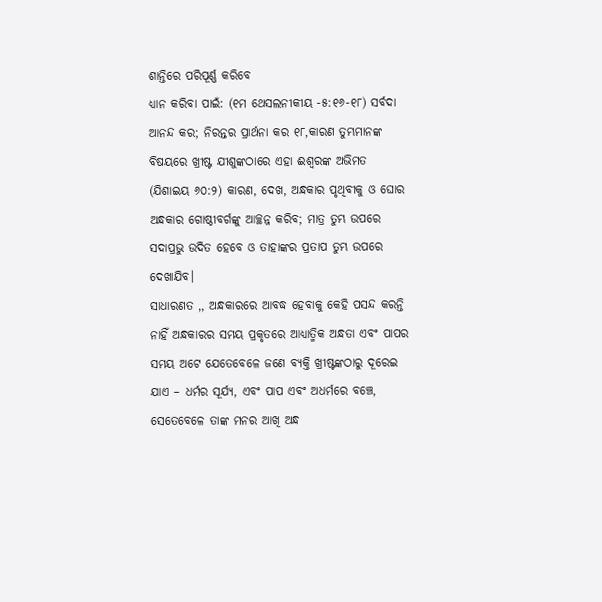ଶାନ୍ତିରେ ପରିପୂର୍ଣ୍ଣ କରିବେ
ଧ୍ୟାନ କରିବା ପାଇଁ: (୧ମ ଥେସଲନୀକୀୟ -୫:୧୬-୧୮) ସର୍ବଦା ଆନନ୍ଦ କର; ନିରନ୍ତର ପ୍ରାର୍ଥନା କର ୧୮,କାରଣ ତୁମ୍ଭମାନଙ୍କ ବିଷୟରେ ଖ୍ରୀଷ୍ଟ ଯୀଶୁଙ୍କଠାରେ ଏହା ଈଶ୍ୱରଙ୍କ ଅଭିମତ (ଯିଶାଇୟ ୬୦:୨) କାରଣ, ଦେଖ, ଅନ୍ଧକାର ପୃଥିବୀକୁ ଓ ଘୋର ଅନ୍ଧକାର ଗୋଷ୍ଠୀବର୍ଗଙ୍କୁ ଆଚ୍ଛନ୍ନ କରିବ; ମାତ୍ର ତୁମ୍ଭ ଉପରେ ସଦାପ୍ରଭୁ ଉଦିତ ହେବେ ଓ ତାହାଙ୍କର ପ୍ରତାପ ତୁମ୍ଭ ଉପରେ ଦେଖାଯିବ।
ସାଧାରଣତ ,, ଅନ୍ଧକାରରେ ଆବଦ୍ଧ ହେବାକୁ କେହି ପସନ୍ଦ କରନ୍ତି ନାହିଁ ଅନ୍ଧକାରର ସମୟ ପ୍ରକୃତରେ ଆଧ୍ୟାତ୍ମିକ ଅନ୍ଧତା ଏବଂ ପାପର ସମୟ ଅଟେ ଯେତେବେଳେ ଜଣେ ବ୍ୟକ୍ତି ଖ୍ରୀଷ୍ଟଙ୍କଠାରୁ ଦୂରେଇ ଯାଏ – ଧର୍ମର ସୂର୍ଯ୍ୟ, ଏବଂ ପାପ ଏବଂ ଅଧର୍ମରେ ବଞ୍ଚେ, ସେତେବେଳେ ତାଙ୍କ ମନର ଆଖି ଅନ୍ଧ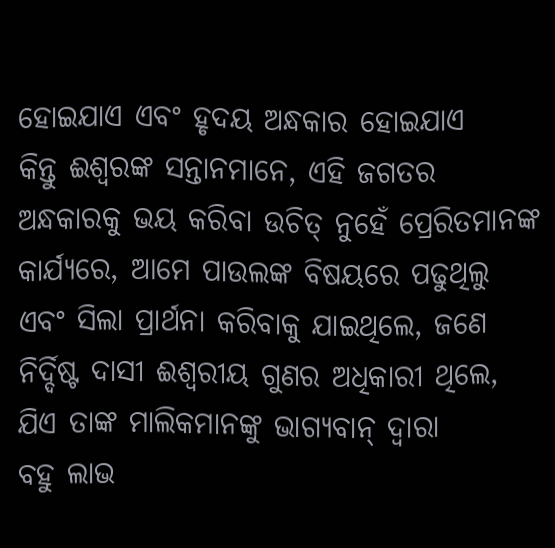ହୋଇଯାଏ ଏବଂ ହୃଦୟ ଅନ୍ଧକାର ହୋଇଯାଏ
କିନ୍ତୁ ଈଶ୍ବରଙ୍କ ସନ୍ତାନମାନେ, ଏହି ଜଗତର ଅନ୍ଧକାରକୁ ଭୟ କରିବା ଉଚିତ୍ ନୁହେଁ ପ୍ରେରିତମାନଙ୍କ କାର୍ଯ୍ୟରେ, ଆମେ ପାଉଲଙ୍କ ବିଷୟରେ ପଢୁଥିଲୁ ଏବଂ ସିଲା ପ୍ରାର୍ଥନା କରିବାକୁ ଯାଇଥିଲେ, ଜଣେ ନିର୍ଦ୍ଦିଷ୍ଟ ଦାସୀ ଈଶ୍ୱରୀୟ ଗୁଣର ଅଧିକାରୀ ଥିଲେ, ଯିଏ ତାଙ୍କ ମାଲିକମାନଙ୍କୁ ଭାଗ୍ୟବାନ୍ ଦ୍ୱାରା
ବହୁ ଲାଭ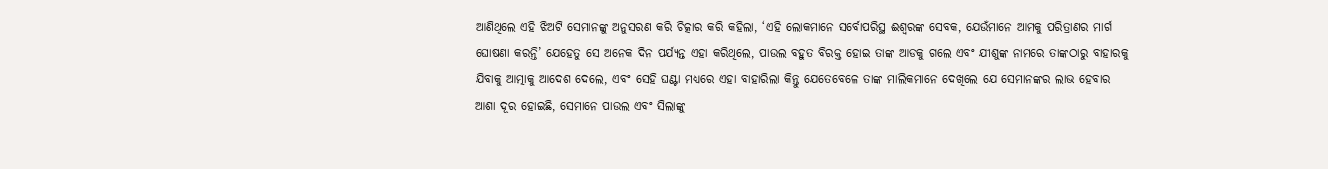ଆଣିଥିଲେ ଏହି ଝିଅଟି ସେମାନଙ୍କୁ ଅନୁସରଣ କରି ଚିତ୍କାର କରି କହିଲା, ‘ଏହି ଲୋକମାନେ ସର୍ବୋପରିସ୍ଥ ଈଶ୍ବରଙ୍କ ସେବକ, ଯେଉଁମାନେ ଆମକୁ ପରିତ୍ରାଣର ମାର୍ଗ ଘୋଷଣା କରନ୍ତି’ ଯେହେତୁ ସେ ଅନେକ ଦିନ ପର୍ଯ୍ୟନ୍ତ ଏହା କରିଥିଲେ, ପାଉଲ ବହୁତ ବିରକ୍ତ ହୋଇ ତାଙ୍କ ଆଡକୁ ଗଲେ ଏବଂ ଯୀଶୁଙ୍କ ନାମରେ ତାଙ୍କଠାରୁ ବାହାରକୁ ଯିବାକୁ ଆତ୍ମାକୁ ଆଦେଶ ଦେଲେ, ଏବଂ ସେହି ଘଣ୍ଟା ମଧ୍ୟରେ ଏହା ବାହାରିଲା କିନ୍ତୁ ଯେତେବେଳେ ତାଙ୍କ ମାଲିକମାନେ ଦେଖିଲେ ଯେ ସେମାନଙ୍କର ଲାଭ ହେବାର ଆଶା ଦୂର ହୋଇଛି, ସେମାନେ ପାଉଲ ଏବଂ ସିଲାଙ୍କୁ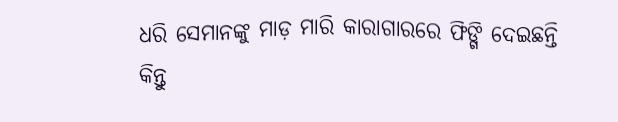ଧରି ସେମାନଙ୍କୁ ମାଡ଼ ମାରି କାରାଗାରରେ ଫିଙ୍ଗି ଦେଇଛନ୍ତି
କିନ୍ତୁ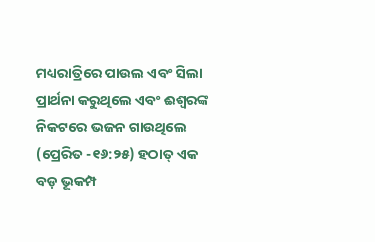ମଧ୍ୟରାତ୍ରିରେ ପାଉଲ ଏବଂ ସିଲା ପ୍ରାର୍ଥନା କରୁଥିଲେ ଏବଂ ଈଶ୍ବରଙ୍କ ନିକଟରେ ଭଜନ ଗାଉଥିଲେ (ପ୍ରେରିତ -୧୬:୨୫) ହଠାତ୍ ଏକ ବଡ଼ ଭୂକମ୍ପ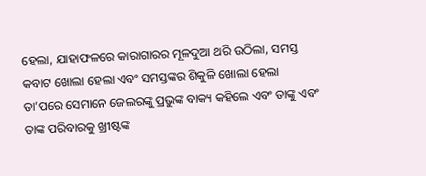ହେଲା, ଯାହାଫଳରେ କାରାଗାରର ମୂଳଦୁଆ ଥରି ଉଠିଲା, ସମସ୍ତ କବାଟ ଖୋଲା ହେଲା ଏବଂ ସମସ୍ତଙ୍କର ଶିକୁଳି ଖୋଲା ହେଲା ତା’ପରେ ସେମାନେ ଜେଲରଙ୍କୁ ପ୍ରଭୁଙ୍କ ବାକ୍ୟ କହିଲେ ଏବଂ ତାଙ୍କୁ ଏବଂ ତାଙ୍କ ପରିବାରକୁ ଖ୍ରୀଷ୍ଟଙ୍କ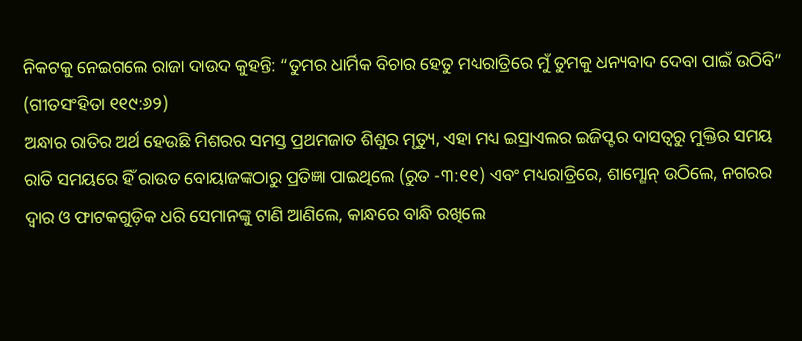ନିକଟକୁ ନେଇଗଲେ ରାଜା ଦାଉଦ କୁହନ୍ତି: “ତୁମର ଧାର୍ମିକ ବିଚାର ହେତୁ ମଧ୍ୟରାତ୍ରିରେ ମୁଁ ତୁମକୁ ଧନ୍ୟବାଦ ଦେବା ପାଇଁ ଉଠିବି” (ଗୀତସଂହିତା ୧୧୯:୬୨)
ଅନ୍ଧାର ରାତିର ଅର୍ଥ ହେଉଛି ମିଶରର ସମସ୍ତ ପ୍ରଥମଜାତ ଶିଶୁର ମୃତ୍ୟୁ, ଏହା ମଧ୍ୟ ଇସ୍ରାଏଲର ଇଜିପ୍ଟର ଦାସତ୍ୱରୁ ମୁକ୍ତିର ସମୟ ରାତି ସମୟରେ ହିଁ ରାଉତ ବୋୟାଜଙ୍କଠାରୁ ପ୍ରତିଜ୍ଞା ପାଇଥିଲେ (ରୁତ -୩:୧୧) ଏବଂ ମଧ୍ୟରାତ୍ରିରେ, ଶାମ୍ଶୋନ୍ ଉଠିଲେ, ନଗରର ଦ୍ୱାର ଓ ଫାଟକଗୁଡ଼ିକ ଧରି ସେମାନଙ୍କୁ ଟାଣି ଆଣିଲେ, କାନ୍ଧରେ ବାନ୍ଧି ରଖିଲେ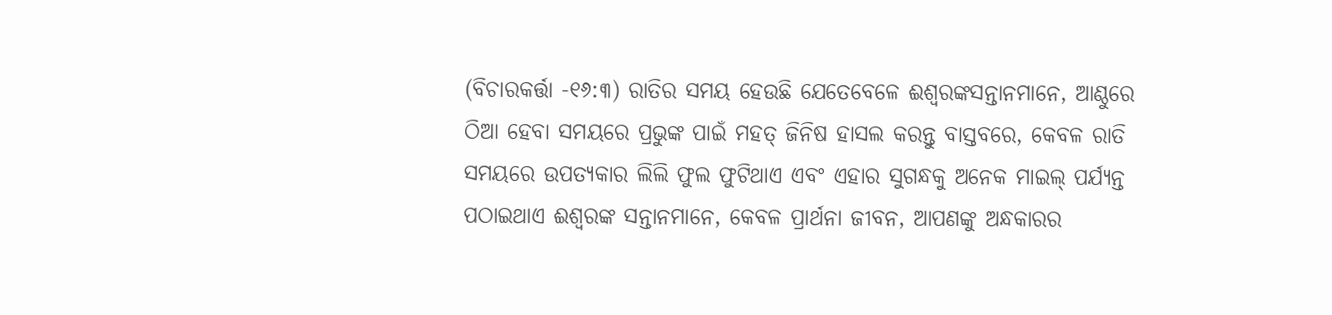(ବିଚାରକର୍ତ୍ତା -୧୬:୩) ରାତିର ସମୟ ହେଉଛି ଯେତେବେଳେ ଈଶ୍ବରଙ୍କସନ୍ତାନମାନେ, ଆଣ୍ଠୁରେ ଠିଆ ହେବା ସମୟରେ ପ୍ରଭୁଙ୍କ ପାଇଁ ମହତ୍ ଜିନିଷ ହାସଲ କରନ୍ତୁ ବାସ୍ତବରେ, କେବଳ ରାତି ସମୟରେ ଉପତ୍ୟକାର ଲିଲି ଫୁଲ ଫୁଟିଥାଏ ଏବଂ ଏହାର ସୁଗନ୍ଧକୁ ଅନେକ ମାଇଲ୍ ପର୍ଯ୍ୟନ୍ତ ପଠାଇଥାଏ ଈଶ୍ବରଙ୍କ ସନ୍ତାନମାନେ, କେବଳ ପ୍ରାର୍ଥନା ଜୀବନ, ଆପଣଙ୍କୁ ଅନ୍ଧକାରର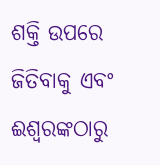ଶକ୍ତି ଉପରେ ଜିତିବାକୁ ଏବଂ ଈଶ୍ବରଙ୍କଠାରୁ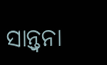ସାନ୍ତ୍ୱନା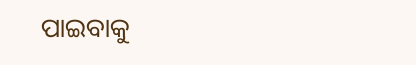ପାଇବାକୁ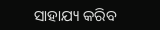ସାହାଯ୍ୟ କରିବ